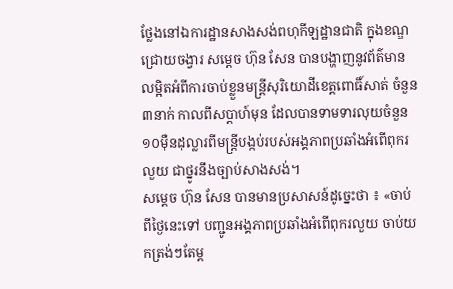ថ្លែងនៅឯការដ្ឋានសាងសង់ពហុកីឡដ្ឋានជាតិ ក្នុងខណ្ឌជ្រោយចង្វារ សម្តេច ហ៊ុន សែន បានបង្ហាញនូវព័ត៌មានលម្អិតអំពីការចាប់ខ្លួនមន្រ្តីសុរិយោដីខេត្តពោធិ៍សាត់ ចំនួន ៣នាក់ កាលពីសប្តាហ៍មុន ដែលបានទាមទារលុយចំនួន១០ម៉ឺនដុល្លារពីមន្រ្តីបង្កប់របស់អង្គភាពប្រឆាំងអំពើពុករលួយ ជាថ្នូរនឹងច្បាប់សាងសង់។
សម្តេច ហ៊ុន សែន បានមានប្រសាសន៍ដូច្នេះថា ៖ «ចាប់ពីថ្ងៃនេះទៅ បញ្ជូនអង្គភាពប្រឆាំងអំពើពុករលួយ ចាប់យកត្រង់ៗតែម្ដ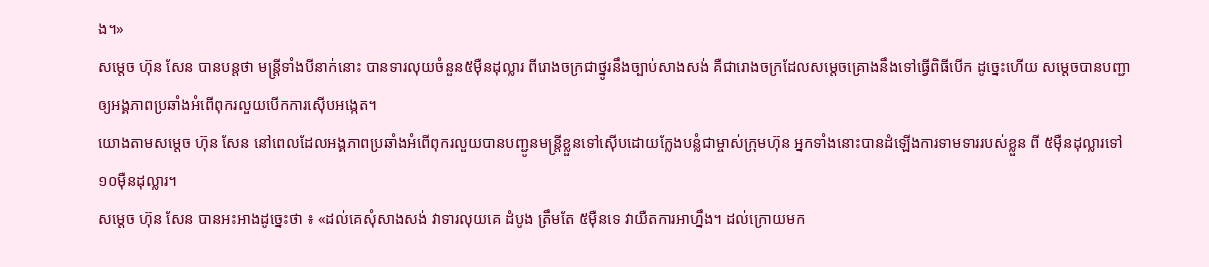ង។»
សម្តេច ហ៊ុន សែន បានបន្តថា មន្រ្តីទាំងបីនាក់នោះ បានទារលុយចំនួន៥ម៉ឺនដុល្លារ ពីរោងចក្រជាថ្នូរនឹងច្បាប់សាងសង់ គឺជារោងចក្រដែលសម្តេចគ្រោងនឹងទៅធ្វើពិធីបើក ដូច្នេះហើយ សម្តេចបានបញ្ជាឲ្យអង្គភាពប្រឆាំងអំពើពុករលួយបើកការស៊ើបអង្កេត។
យោងតាមសម្តេច ហ៊ុន សែន នៅពេលដែលអង្គភាពប្រឆាំងអំពើពុករលួយបានបញ្ជូនមន្រ្តីខ្លួនទៅស៊ើបដោយក្លែងបន្លំជាម្ចាស់ក្រុមហ៊ុន អ្នកទាំងនោះបានដំឡើងការទាមទាររបស់ខ្លួន ពី ៥ម៉ឺនដុល្លារទៅ ១០ម៉ឺនដុល្លារ។
សម្តេច ហ៊ុន សែន បានអះអាងដូច្នេះថា ៖ «ដល់គេសុំសាងសង់ វាទារលុយគេ ដំបូង ត្រឹមតែ ៥ម៉ឺនទេ វាយឺតការអាហ្នឹង។ ដល់ក្រោយមក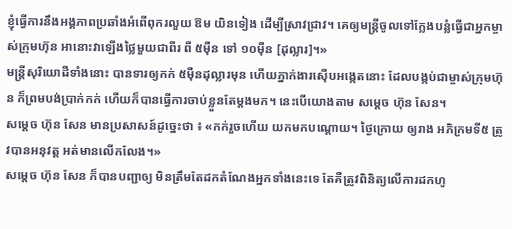ខ្ញុំធ្វើការនឹងអង្គភាពប្រឆាំងអំពើពុករលួយ ឱម យិនទៀង ដើម្បីស្រាវជ្រាវ។ គេឲ្យមន្រ្តីចូលទៅក្លែងបន្លំធ្វើជាអ្នកម្ចាស់ក្រុមហ៊ុន អានោះវាឡើងថ្លៃមួយជាពីរ ពី ៥ម៉ឺន ទៅ ១០ម៉ឺន [ដុល្លារ]។»
មន្រ្តីសុរិយោដីទាំងនោះ បានទារឲ្យកក់ ៥ម៉ឺនដុល្លារមុន ហើយភ្នាក់ងារស៊ើបអង្កេតនោះ ដែលបង្កប់ជាម្ចាស់ក្រុមហ៊ុន ក៏ព្រមបង់ប្រាក់កក់ ហើយក៏បានធ្វើការចាប់ខ្លួនតែម្តងមក។ នេះបើយោងតាម សម្តេច ហ៊ុន សែន។
សម្តេច ហ៊ុន សែន មានប្រសាសន៍ដូច្នេះថា ៖ «កក់រួចហើយ យកមកបណ្តោយ។ ថ្ងៃក្រោយ ឲ្យរាង អភិក្រមទី៥ ត្រូវបានអនុវត្ត អត់មានលើកលែង។»
សម្តេច ហ៊ុន សែន ក៏បានបញ្ជាឲ្យ មិនត្រឹមតែដកតំណែងអ្នកទាំងនេះទេ តែគឺត្រូវពិនិត្យលើការដកហូ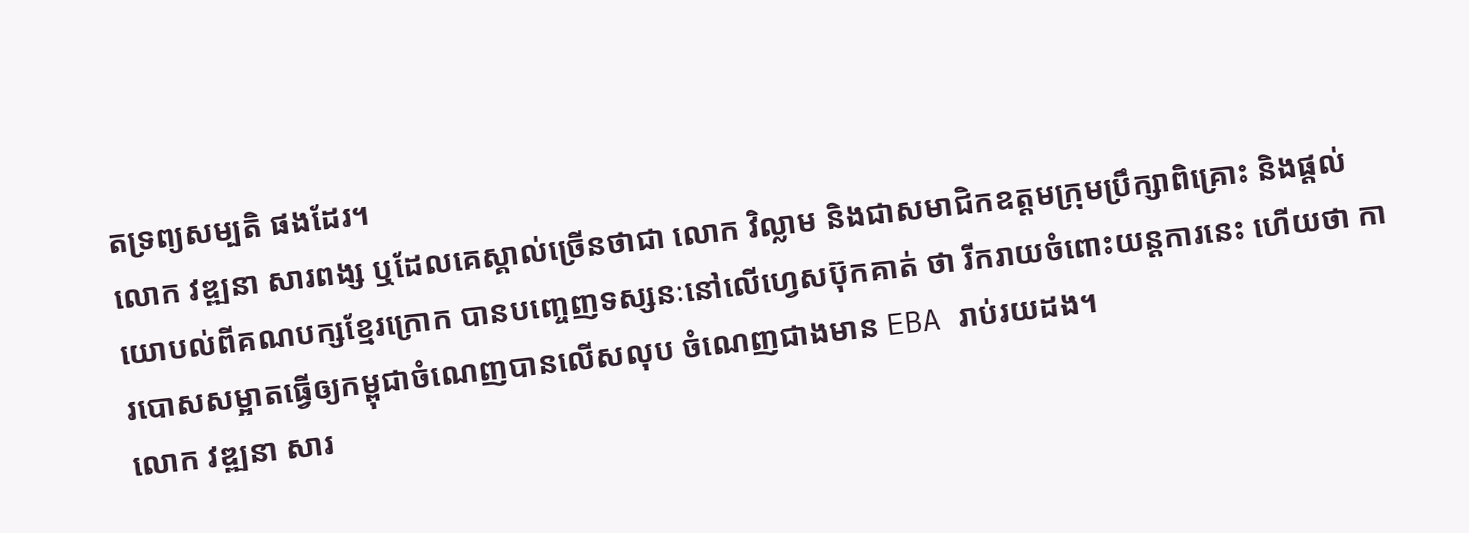តទ្រព្យសម្បតិ ផងដែរ។
លោក វឌ្ឍនា សារពង្ស ឬដែលគេស្គាល់ច្រើនថាជា លោក វិល្លាម និងជាសមាជិកឧត្តមក្រុមប្រឹក្សាពិគ្រោះ និងផ្ដល់យោបល់ពីគណបក្សខ្មែរក្រោក បានបញ្ចេញទស្សនៈនៅលើហ្វេសប៊ុកគាត់ ថា រីករាយចំពោះយន្តការនេះ ហើយថា ការបោសសម្អាតធ្វើឲ្យកម្ពុជាចំណេញបានលើសលុប ចំណេញជាងមាន EBA រាប់រយដង។
លោក វឌ្ឍនា សារ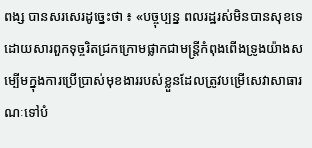ពង្ស បានសរសេរដូច្នេះថា ៖ «បច្ចុប្បន្ន ពលរដ្ឋរស់មិនបានសុខទេ ដោយសារពួកទុច្ចរិតជ្រកក្រោមផ្លាកជាមន្ត្រីកំពុងពើងទ្រូងយ៉ាងសម្បើមក្នុងការប្រើប្រាស់មុខងាររបស់ខ្លួនដែលត្រូវបម្រើសេវាសាធារណៈទៅបំ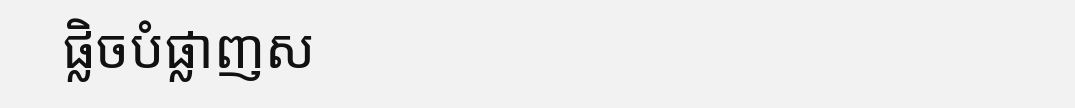ផ្លិចបំផ្លាញស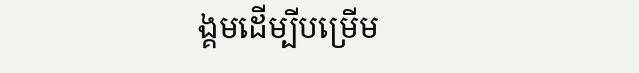ង្គមដើម្បីបម្រើម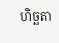ហិច្ឆតា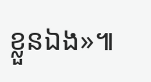ខ្លួនឯង»៕